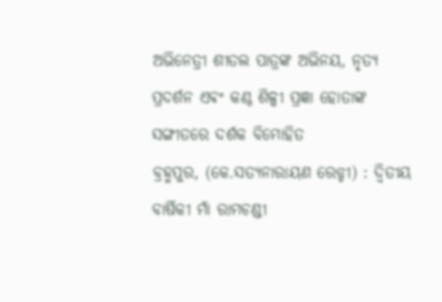ଅଭିନେତ୍ରୀ ଶୀତଲ ପାତ୍ରଙ୍କ ଅଭିନୟ, ନୃତ୍ୟ ପ୍ରଦର୍ଶନ ଏଵଂ କଣ୍ଠ ଶିଳ୍ପୀ ପ୍ରଜ୍ଞା ହୋତାଙ୍କ ସଙ୍ଗୀତରେ ଦର୍ଶକ ବିମୋହିତ
ବ୍ରହ୍ମପୁର, (କେ.ସତ୍ୟନାରାୟଣ ରେଡ୍ଡୀ) : ଦ୍ୱିତୀୟ ବାର୍ଷିକୀ ମାଁ ରାମଚଣ୍ଡୀ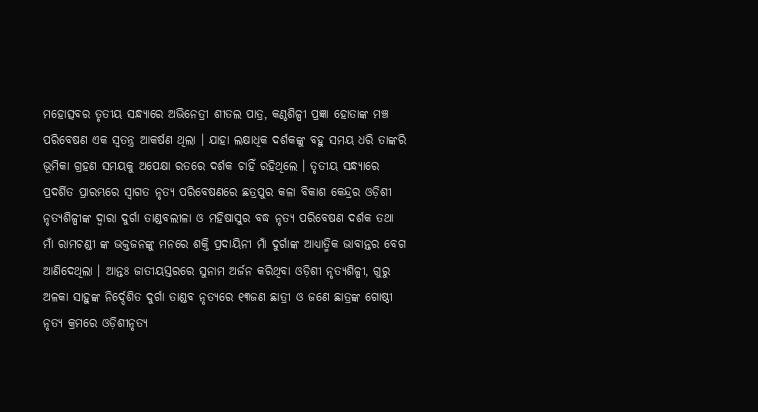ମହୋତ୍ସବର ତୃତୀୟ ସନ୍ଧ୍ୟାରେ ଅଭିନେତ୍ରୀ ଶୀତଲ ପାତ୍ର, କଣ୍ଠଶିଳ୍ପୀ ପ୍ରଜ୍ଞା ହୋତାଙ୍କ ମଞ୍ଚ ପରିବେଷଣ ଏକ ସ୍ୱତନ୍ତ୍ର ଆକର୍ଷଣ ଥିଲା । ଯାହା ଲକ୍ଷାଧିକ ଦର୍ଶକଙ୍କୁ ବହୁ ସମୟ ଧରି ତାଙ୍କରି ଭୂମିକା ଗ୍ରହଣ ସମୟକୁ ଅପେକ୍ଷା ରତରେ ଦର୍ଶକ ଚାହିଁ ରହିଥିଲେ । ତୃତୀୟ ସନ୍ଧ୍ୟାରେ ପ୍ରଦର୍ଶିତ ପ୍ରାରମ୍ଭରେ ସ୍ୱାଗତ ନୃତ୍ୟ ପରିବେଷଣରେ ଛତ୍ରପୁର କଳା ବିକାଶ କେନ୍ଦ୍ରର ଓଡ଼ିଶୀ ନୃତ୍ୟଶିଳ୍ପୀଙ୍କ ଦ୍ଵାରା ଦୁର୍ଗା ତାଣ୍ଡବଲୀଳା ଓ ମହିଷାସୁର ବଦ୍ଧ ନୃତ୍ୟ ପରିବେଷଣ ଦର୍ଶକ ତଥା ମାଁ ରାମଚଣ୍ଡୀ ଙ୍କ ଭକ୍ତଜନଙ୍କୁ ମନରେ ଶକ୍ତି ପ୍ରଦାୟିନୀ ମାଁ ଦୁର୍ଗାଙ୍କ ଆଧ୍ୟାତ୍ମିକ ଭାବାନ୍ତର ବେଗ ଆଣିଦେଥିଲା । ଆନ୍ତଃ ଜାତୀୟସ୍ତରରେ ସୁନାମ ଅର୍ଜନ କରିଥିବା ଓଡ଼ିଶୀ ନୃତ୍ୟଶିଳ୍ପୀ, ଗୁରୁ ଅଳକା ସାହୁଙ୍କ ନିର୍ଦ୍ଦେଶିତ ଦୁର୍ଗା ତାଣ୍ଡବ ନୃତ୍ୟରେ ୧୩ଜଣ ଛାତ୍ରୀ ଓ ଜଣେ ଛାତ୍ରଙ୍କ ଗୋଷ୍ଠୀ ନୃତ୍ୟ କ୍ରମରେ ଓଡ଼ିଶୀନୃତ୍ୟ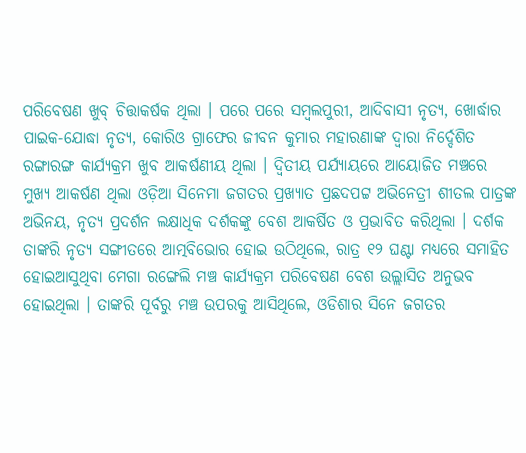ପରିବେଷଣ ଖୁବ୍ ଚିତ୍ତାକର୍ଷକ ଥିଲା । ପରେ ପରେ ସମ୍ବଲପୁରୀ, ଆଦିବାସୀ ନୃତ୍ୟ, ଖୋର୍ଦ୍ଧାର ପାଇକ-ଯୋଦ୍ଧା ନୃତ୍ୟ, କୋରିଓ ଗ୍ରାଫେର ଜୀବନ କୁମାର ମହାରଣାଙ୍କ ଦ୍ଵାରା ନିର୍ଦ୍ଦେଶିତ ରଙ୍ଗାରଙ୍ଗ କାର୍ଯ୍ୟକ୍ରମ ଖୁବ ଆକର୍ଷଣୀୟ ଥିଲା । ଦ୍ୱିତୀୟ ପର୍ଯ୍ୟାୟରେ ଆୟୋଜିତ ମଞ୍ଚରେ ମୁଖ୍ୟ ଆକର୍ଷଣ ଥିଲା ଓଡ଼ିଆ ସିନେମା ଜଗତର ପ୍ରଖ୍ୟାତ ପ୍ରଛଦପଟ୍ଟ ଅଭିନେତ୍ରୀ ଶୀତଲ ପାତ୍ରଙ୍କ ଅଭିନୟ, ନୃତ୍ୟ ପ୍ରଦର୍ଶନ ଲକ୍ଷାଧିକ ଦର୍ଶକଙ୍କୁ ବେଶ ଆକର୍ଷିତ ଓ ପ୍ରଭାବିତ କରିଥିଲା । ଦର୍ଶକ ତାଙ୍କରି ନୃତ୍ୟ ସଙ୍ଗୀତରେ ଆତ୍ମବିଭୋର ହୋଇ ଉଠିଥିଲେ, ରାତ୍ର ୧୨ ଘଣ୍ଟା ମଧ୍ୟରେ ସମାହିତ ହୋଇଆସୁଥିବା ମେଗା ରଙ୍ଗେଲି ମଞ୍ଚ କାର୍ଯ୍ୟକ୍ରମ ପରିବେଷଣ ବେଶ ଉଲ୍ଲାସିତ ଅନୁଭବ ହୋଇଥିଲା । ତାଙ୍କରି ପୂର୍ବରୁ ମଞ୍ଚ ଉପରକୁ ଆସିଥିଲେ, ଓଡିଶାର ସିନେ ଜଗତର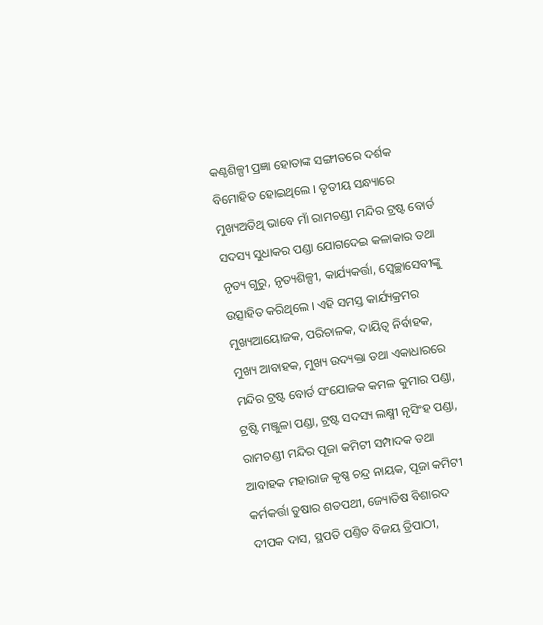କଣ୍ଠଶିଳ୍ପୀ ପ୍ରଜ୍ଞା ହୋତାଙ୍କ ସଙ୍ଗୀତରେ ଦର୍ଶକ ବିମୋହିତ ହୋଇଥିଲେ । ତୃତୀୟ ସନ୍ଧ୍ୟାରେ ମୁଖ୍ୟଅତିଥି ଭାବେ ମାଁ ରାମଚଣ୍ଡୀ ମନ୍ଦିର ଟ୍ରଷ୍ଟ ବୋର୍ଡ ସଦସ୍ୟ ସୁଧାକର ପଣ୍ଡା ଯୋଗଦେଇ କଳାକାର ତଥା ନୃତ୍ୟ ଗୁରୁ, ନୃତ୍ୟଶିଳ୍ପୀ, କାର୍ଯ୍ୟକର୍ତ୍ତା, ସ୍ୱେଚ୍ଛାସେବୀଙ୍କୁ ଉତ୍ସାହିତ କରିଥିଲେ । ଏହି ସମସ୍ତ କାର୍ଯ୍ୟକ୍ରମର ମୁଖ୍ୟଆୟୋଜକ, ପରିଚାଳକ, ଦାୟିତ୍ଵ ନିର୍ବାହକ, ମୁଖ୍ୟ ଆବାହକ, ମୁଖ୍ୟ ଉଦ୍ୟକ୍ତା ତଥା ଏକାଧାରରେ ମନ୍ଦିର ଟ୍ରଷ୍ଟ ବୋର୍ଡ ସଂଯୋଜକ କମଳ କୁମାର ପଣ୍ଡା, ଟ୍ରଷ୍ଟି ମଞ୍ଜୁଳା ପଣ୍ଡା, ଟ୍ରଷ୍ଟ ସଦସ୍ୟ ଲକ୍ଷ୍ମୀ ନୃସିଂହ ପଣ୍ଡା, ରାମଚଣ୍ଡୀ ମନ୍ଦିର ପୂଜା କମିଟୀ ସମ୍ପାଦକ ତଥା ଆବାହକ ମହାରାଜ କୃଷ୍ଣ ଚନ୍ଦ୍ର ନାୟକ, ପୂଜା କମିଟୀ କର୍ମକର୍ତ୍ତା ତୁଷାର ଶତପଥୀ, ଜ୍ୟୋତିଷ ବିଶାରଦ ଦୀପକ ଦାସ, ସ୍ଥପତି ପଣ୍ତିତ ବିଜୟ ତ୍ରିପାଠୀ,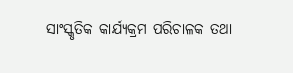ସାଂସ୍କୃତିକ କାର୍ଯ୍ୟକ୍ରମ ପରିଚାଳକ ତଥା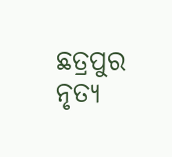ଛତ୍ରପୁର ନୃତ୍ୟ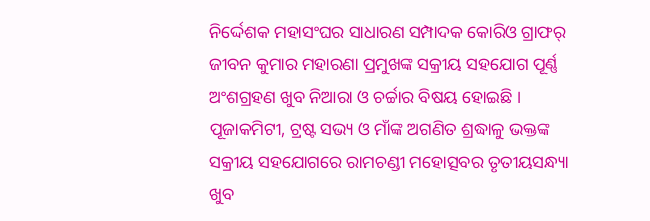ନିର୍ଦ୍ଦେଶକ ମହାସଂଘର ସାଧାରଣ ସମ୍ପାଦକ କୋରିଓ ଗ୍ରାଫର୍ ଜୀବନ କୁମାର ମହାରଣା ପ୍ରମୁଖଙ୍କ ସକ୍ରୀୟ ସହଯୋଗ ପୂର୍ଣ୍ଣ ଅଂଶଗ୍ରହଣ ଖୁବ ନିଆରା ଓ ଚର୍ଚ୍ଚାର ବିଷୟ ହୋଇଛି । ପୂଜାକମିଟୀ, ଟ୍ରଷ୍ଟ ସଭ୍ୟ ଓ ମାଁଙ୍କ ଅଗଣିତ ଶ୍ରଦ୍ଧାଳୁ ଭକ୍ତଙ୍କ ସକ୍ରୀୟ ସହଯୋଗରେ ରାମଚଣ୍ଡୀ ମହୋତ୍ସବର ତୃତୀୟସନ୍ଧ୍ୟା ଖୁବ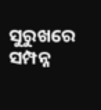ସୁରୁଖରେ ସମ୍ପନ୍ନ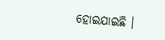ହୋଇଯାଇଛି ।